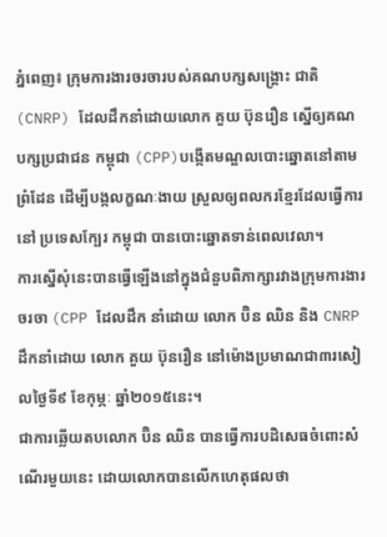ភ្នំពេញ៖ ក្រុមការងារចរចារបស់គណបក្សសង្រ្គោះ ជាតិ (CNRP) ដែលដឹកនាំដោយលោក គួយ ប៊ុនរឿន ស្នើឲ្យគណបក្សប្រជាជន កម្ពុជា (CPP)បង្កើតមណ្ឌលបោះឆ្នោតនៅតាម ព្រំដែន ដើម្បីបង្កលក្ខណៈងាយ ស្រួលឲ្យពលករខ្មែរដែលធ្វើការនៅ ប្រទេសក្បែរ កម្ពុជា បានបោះឆ្នោតទាន់ពេលវេលា។
ការស្នើសុំនេះបានធ្វើឡើងនៅក្នុងជំនួបពិភាក្សារវាងក្រុមការងារចរចា (CPP ដែលដឹក នាំដោយ លោក ប៊ិន ឈិន និង CNRP ដឹកនាំដោយ លោក គួយ ប៊ុនរឿន នៅម៉ោងប្រមាណជា៣រសៀលថ្ងៃទី៩ ខែកុម្ភៈ ឆ្នាំ២០១៥នេះ។
ជាការឆ្លើយតបលោក ប៊ិន ឈិន បានធ្វើការបដិសេធចំពោះសំណើរមួយនេះ ដោយលោកបានលើកហេតុផលថា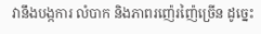វានឹងបង្កការ លំបាក និងភាពរញ៉េរញ៉ៃច្រើន ដូច្នេះ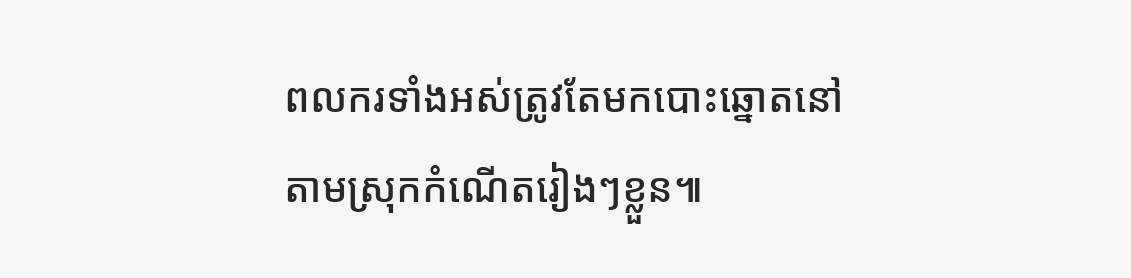ពលករទាំងអស់ត្រូវតែមកបោះឆ្នោតនៅតាមស្រុកកំណើតរៀងៗខ្លួន៕